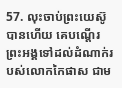57. លុះចាប់ព្រះយេស៊ូបានហើយ គេបណ្ដើរព្រះអង្គទៅដល់ដំណាក់របស់លោកកៃផាស ជាម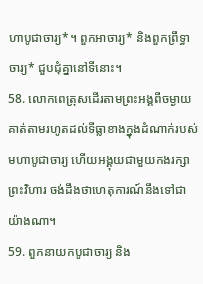ហាបូជាចារ្យ*។ ពួកអាចារ្យ* និងពួកព្រឹទ្ធាចារ្យ* ជួបជុំគ្នានៅទីនោះ។
58. លោកពេត្រុសដើរតាមព្រះអង្គពីចម្ងាយ គាត់តាមរហូតដល់ទីធ្លាខាងក្នុងដំណាក់របស់មហាបូជាចារ្យ ហើយអង្គុយជាមួយកងរក្សាព្រះវិហារ ចង់ដឹងថាហេតុការណ៍នឹងទៅជាយ៉ាងណា។
59. ពួកនាយកបូជាចារ្យ និង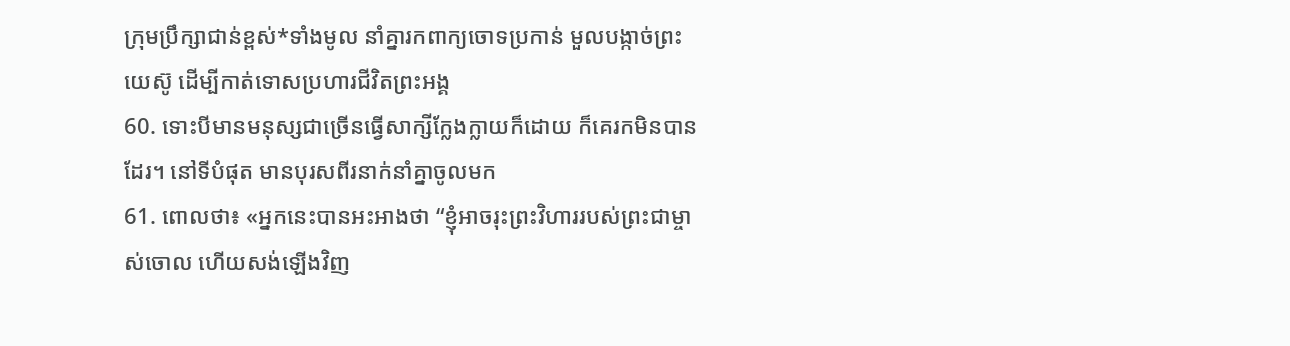ក្រុមប្រឹក្សាជាន់ខ្ពស់*ទាំងមូល នាំគ្នារកពាក្យចោទប្រកាន់ មួលបង្កាច់ព្រះយេស៊ូ ដើម្បីកាត់ទោសប្រហារជីវិតព្រះអង្គ
60. ទោះបីមានមនុស្សជាច្រើនធ្វើសាក្សីក្លែងក្លាយក៏ដោយ ក៏គេរកមិនបានដែរ។ នៅទីបំផុត មានបុរសពីរនាក់នាំគ្នាចូលមក
61. ពោលថា៖ «អ្នកនេះបានអះអាងថា “ខ្ញុំអាចរុះព្រះវិហាររបស់ព្រះជាម្ចាស់ចោល ហើយសង់ឡើងវិញ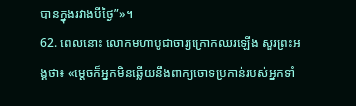បានក្នុងរវាងបីថ្ងៃ”»។
62. ពេលនោះ លោកមហាបូជាចារ្យក្រោកឈរឡើង សួរព្រះអង្គថា៖ «ម្ដេចក៏អ្នកមិនឆ្លើយនឹងពាក្យចោទប្រកាន់របស់អ្នកទាំ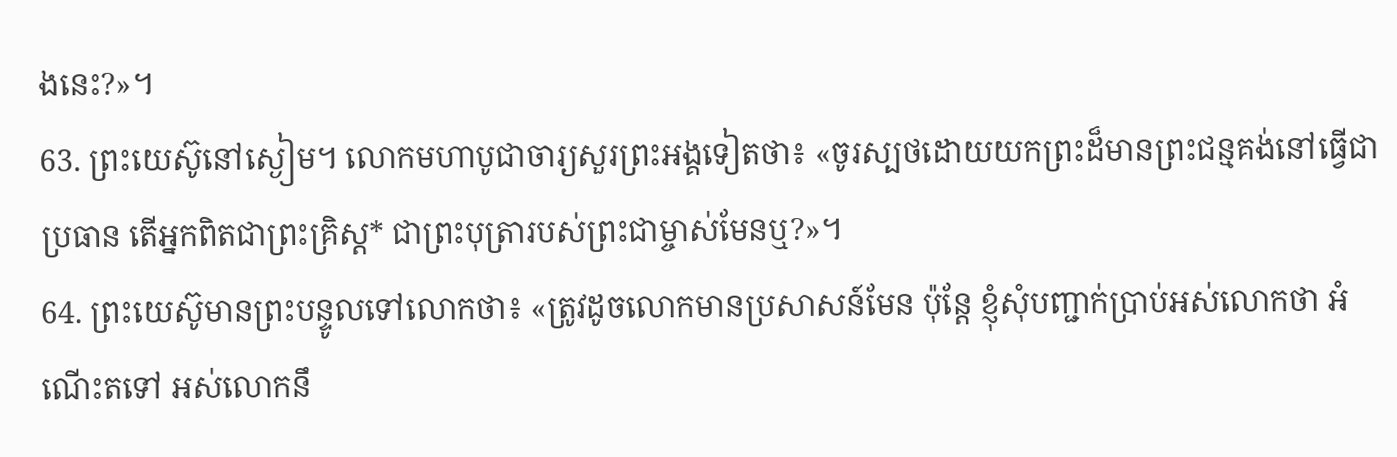ងនេះ?»។
63. ព្រះយេស៊ូនៅស្ងៀម។ លោកមហាបូជាចារ្យសួរព្រះអង្គទៀតថា៖ «ចូរស្បថដោយយកព្រះដ៏មានព្រះជន្មគង់នៅធ្វើជាប្រធាន តើអ្នកពិតជាព្រះគ្រិស្ដ* ជាព្រះបុត្រារបស់ព្រះជាម្ចាស់មែនឬ?»។
64. ព្រះយេស៊ូមានព្រះបន្ទូលទៅលោកថា៖ «ត្រូវដូចលោកមានប្រសាសន៍មែន ប៉ុន្តែ ខ្ញុំសុំបញ្ជាក់ប្រាប់អស់លោកថា អំណើះតទៅ អស់លោកនឹ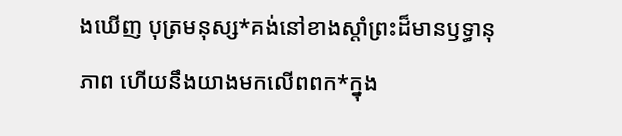ងឃើញ បុត្រមនុស្ស*គង់នៅខាងស្ដាំព្រះដ៏មានឫទ្ធានុភាព ហើយនឹងយាងមកលើពពក*ក្នុង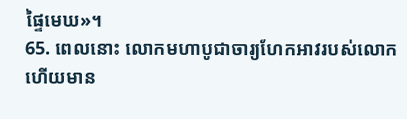ផ្ទៃមេឃ»។
65. ពេលនោះ លោកមហាបូជាចារ្យហែកអាវរបស់លោក ហើយមាន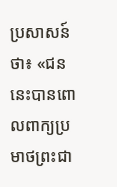ប្រសាសន៍ថា៖ «ជននេះបានពោលពាក្យប្រមាថព្រះជា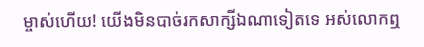ម្ចាស់ហើយ! យើងមិនបាច់រកសាក្សីឯណាទៀតទេ អស់លោកឮ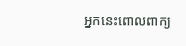អ្នកនេះពោលពាក្យ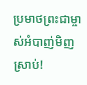ប្រមាថព្រះជាម្ចាស់អំបាញ់មិញស្រាប់!